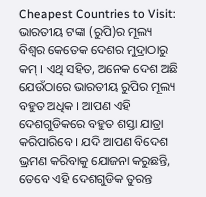Cheapest Countries to Visit: ଭାରତୀୟ ଟଙ୍କା (ରୁପି)ର ମୂଲ୍ୟ ବିଶ୍ୱର କେତେକ ଦେଶର ମୁଦ୍ରାଠାରୁ କମ୍ । ଏଥି ସହିତ, ଅନେକ ଦେଶ ଅଛି ଯେଉଁଠାରେ ଭାରତୀୟ ରୁପିର ମୂଲ୍ୟ ବହୁତ ଅଧିକ । ଆପଣ ଏହି ଦେଶଗୁଡିକରେ ବହୁତ ଶସ୍ତା ଯାତ୍ରା କରିପାରିବେ । ଯଦି ଆପଣ ବିଦେଶ ଭ୍ରମଣ କରିବାକୁ ଯୋଜନା କରୁଛନ୍ତି, ତେବେ ଏହି ଦେଶଗୁଡିକ ତୁରନ୍ତ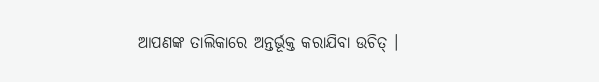ଆପଣଙ୍କ ତାଲିକାରେ ଅନ୍ତର୍ଭୂକ୍ତ କରାଯିବା ଉଚିତ୍ ।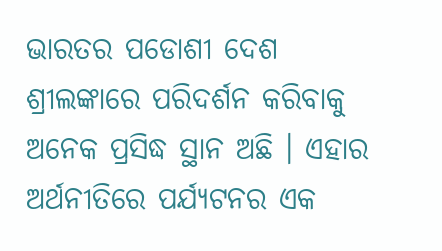ଭାରତର ପଡୋଶୀ ଦେଶ ଶ୍ରୀଲଙ୍କାରେ ପରିଦର୍ଶନ କରିବାକୁ ଅନେକ ପ୍ରସିଦ୍ଧ ସ୍ଥାନ ଅଛି । ଏହାର ଅର୍ଥନୀତିରେ ପର୍ଯ୍ୟଟନର ଏକ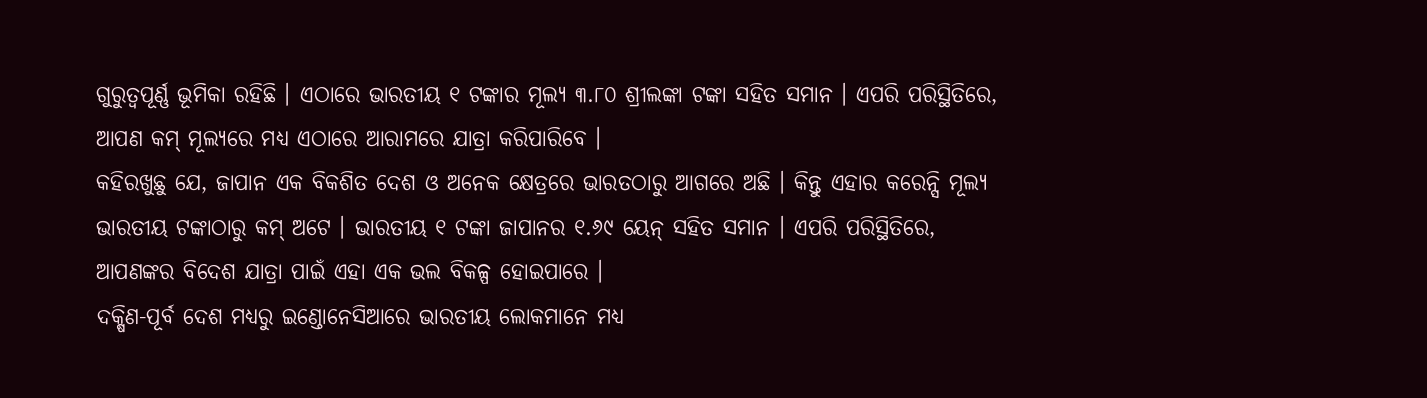ଗୁରୁତ୍ୱପୂର୍ଣ୍ଣ ଭୂମିକା ରହିଛି । ଏଠାରେ ଭାରତୀୟ ୧ ଟଙ୍କାର ମୂଲ୍ୟ ୩.୮୦ ଶ୍ରୀଲଙ୍କା ଟଙ୍କା ସହିତ ସମାନ । ଏପରି ପରିସ୍ଥିତିରେ, ଆପଣ କମ୍ ମୂଲ୍ୟରେ ମଧ୍ୟ ଏଠାରେ ଆରାମରେ ଯାତ୍ରା କରିପାରିବେ ।
କହିରଖୁଛୁ ଯେ, ଜାପାନ ଏକ ବିକଶିତ ଦେଶ ଓ ଅନେକ କ୍ଷେତ୍ରରେ ଭାରତଠାରୁ ଆଗରେ ଅଛି । କିନ୍ତୁ ଏହାର କରେନ୍ସି ମୂଲ୍ୟ ଭାରତୀୟ ଟଙ୍କାଠାରୁ କମ୍ ଅଟେ । ଭାରତୀୟ ୧ ଟଙ୍କା ଜାପାନର ୧.୬୯ ୟେନ୍ ସହିତ ସମାନ । ଏପରି ପରିସ୍ଥିତିରେ, ଆପଣଙ୍କର ବିଦେଶ ଯାତ୍ରା ପାଇଁ ଏହା ଏକ ଭଲ ବିକଳ୍ପ ହୋଇପାରେ ।
ଦକ୍ଷିଣ-ପୂର୍ବ ଦେଶ ମଧ୍ୟରୁ ଇଣ୍ଡୋନେସିଆରେ ଭାରତୀୟ ଲୋକମାନେ ମଧ୍ୟ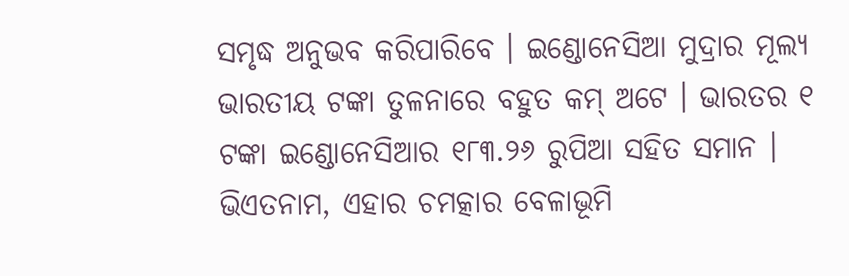ସମୃଦ୍ଧ ଅନୁଭବ କରିପାରିବେ । ଇଣ୍ଡୋନେସିଆ ମୁଦ୍ରାର ମୂଲ୍ୟ ଭାରତୀୟ ଟଙ୍କା ତୁଳନାରେ ବହୁତ କମ୍ ଅଟେ । ଭାରତର ୧ ଟଙ୍କା ଇଣ୍ଡୋନେସିଆର ୧୮୩.୨୬ ରୁପିଆ ସହିତ ସମାନ ।
ଭିଏତନାମ, ଏହାର ଚମତ୍କାର ବେଳାଭୂମି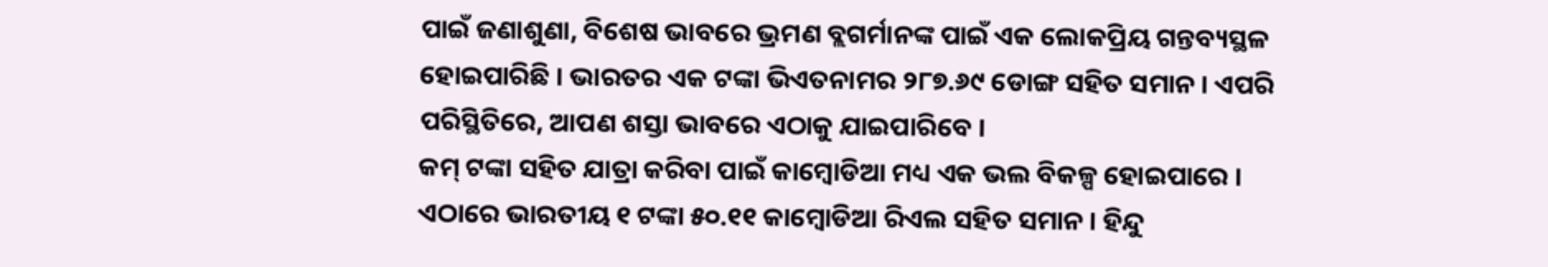ପାଇଁ ଜଣାଶୁଣା, ବିଶେଷ ଭାବରେ ଭ୍ରମଣ ବ୍ଲଗର୍ମାନଙ୍କ ପାଇଁ ଏକ ଲୋକପ୍ରିୟ ଗନ୍ତବ୍ୟସ୍ଥଳ ହୋଇପାରିଛି । ଭାରତର ଏକ ଟଙ୍କା ଭିଏତନାମର ୨୮୭.୬୯ ଡୋଙ୍ଗ ସହିତ ସମାନ । ଏପରି ପରିସ୍ଥିତିରେ, ଆପଣ ଶସ୍ତା ଭାବରେ ଏଠାକୁ ଯାଇପାରିବେ ।
କମ୍ ଟଙ୍କା ସହିତ ଯାତ୍ରା କରିବା ପାଇଁ କାମ୍ବୋଡିଆ ମଧ୍ୟ ଏକ ଭଲ ବିକଳ୍ପ ହୋଇପାରେ । ଏଠାରେ ଭାରତୀୟ ୧ ଟଙ୍କା ୫୦.୧୧ କାମ୍ବୋଡିଆ ରିଏଲ ସହିତ ସମାନ । ହିନ୍ଦୁ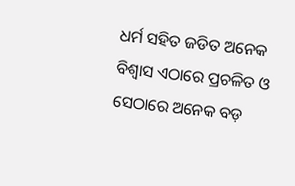ଧର୍ମ ସହିତ ଜଡିତ ଅନେକ ବିଶ୍ୱାସ ଏଠାରେ ପ୍ରଚଳିତ ଓ ସେଠାରେ ଅନେକ ବଡ଼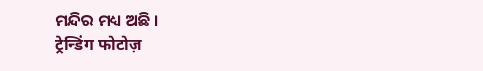ମନ୍ଦିର ମଧ୍ୟ ଅଛି ।
ट्रेन्डिंग फोटोज़